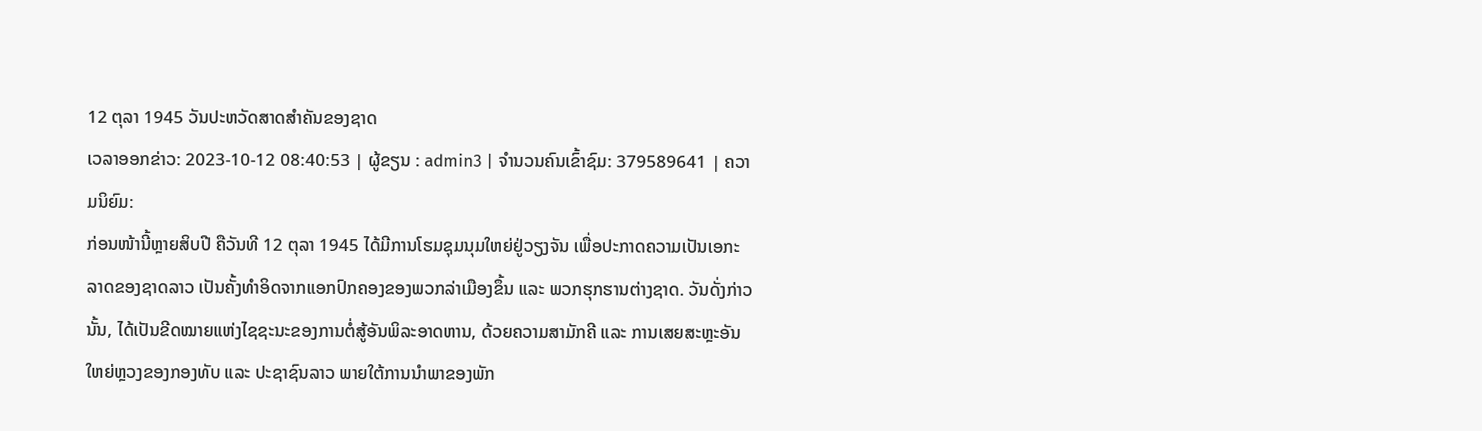12 ຕຸລາ 1945 ວັນປະຫວັດສາດສຳຄັນຂອງຊາດ
ເວລາອອກຂ່າວ: 2023-10-12 08:40:53 | ຜູ້ຂຽນ : admin3 | ຈຳນວນຄົນເຂົ້າຊົມ: 379589641 | ຄວາມນິຍົມ:
ກ່ອນໜ້ານີ້ຫຼາຍສິບປີ ຄືວັນທີ 12 ຕຸລາ 1945 ໄດ້ມີການໂຮມຊຸມນຸມໃຫຍ່ຢູ່ວຽງຈັນ ເພື່ອປະກາດຄວາມເປັນເອກະລາດຂອງຊາດລາວ ເປັນຄັ້ງທຳອິດຈາກແອກປົກຄອງຂອງພວກລ່າເມືອງຂຶ້ນ ແລະ ພວກຮຸກຮານຕ່າງຊາດ. ວັນດັ່ງກ່າວນັ້ນ, ໄດ້ເປັນຂີດໝາຍແຫ່ງໄຊຊະນະຂອງການຕໍ່ສູ້ອັນພິລະອາດຫານ, ດ້ວຍຄວາມສາມັກຄີ ແລະ ການເສຍສະຫຼະອັນໃຫຍ່ຫຼວງຂອງກອງທັບ ແລະ ປະຊາຊົນລາວ ພາຍໃຕ້ການນຳພາຂອງພັກ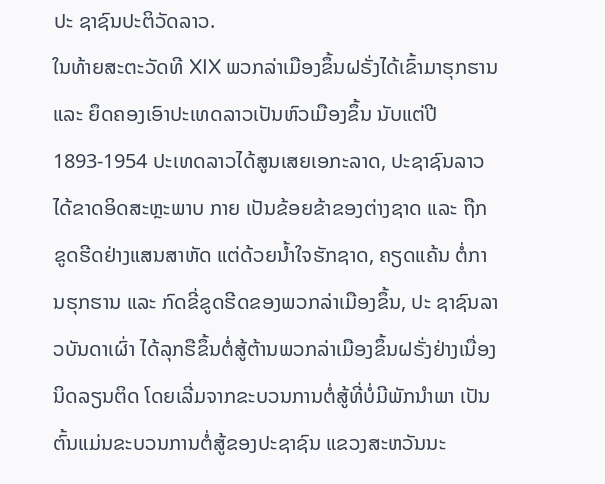ປະ ຊາຊົນປະຕິວັດລາວ.
ໃນທ້າຍສະຕະວັດທີ XIX ພວກລ່າເມືອງຂຶ້ນຝຣັ່ງໄດ້ເຂົ້າມາຮຸກຮານ ແລະ ຍຶດຄອງເອົາປະເທດລາວເປັນຫົວເມືອງຂຶ້ນ ນັບແຕ່ປີ 1893-1954 ປະເທດລາວໄດ້ສູນເສຍເອກະລາດ, ປະຊາຊົນລາວໄດ້ຂາດອິດສະຫຼະພາບ ກາຍ ເປັນຂ້ອຍຂ້າຂອງຕ່າງຊາດ ແລະ ຖືກຂູດຮີດຢ່າງແສນສາຫັດ ແຕ່ດ້ວຍນ້ຳໃຈຮັກຊາດ, ຄຽດແຄ້ນ ຕໍ່ການຮຸກຮານ ແລະ ກົດຂີ່ຂູດຮີດຂອງພວກລ່າເມືອງຂຶ້ນ, ປະ ຊາຊົນລາວບັນດາເຜົ່າ ໄດ້ລຸກຮືຂຶ້ນຕໍ່ສູ້ຕ້ານພວກລ່າເມືອງຂຶ້ນຝຣັ່ງຢ່າງເນື່ອງນິດລຽນຕິດ ໂດຍເລີ່ມຈາກຂະບວນການຕໍ່ສູ້ທີ່ບໍ່ມີພັກນຳພາ ເປັນຕົ້ນແມ່ນຂະບວນການຕໍ່ສູ້ຂອງປະຊາຊົນ ແຂວງສະຫວັນນະ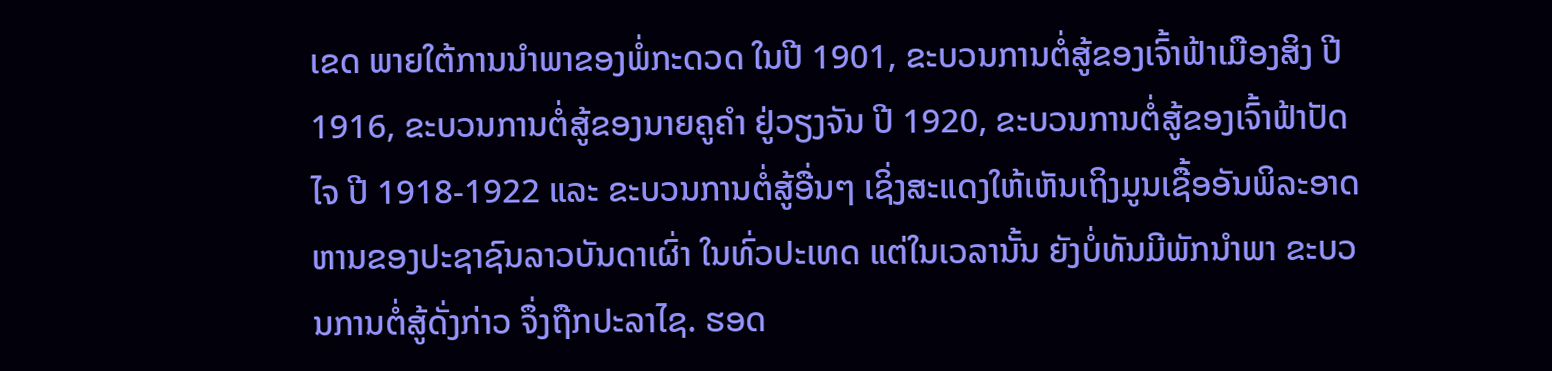ເຂດ ພາຍໃຕ້ການນຳພາຂອງພໍ່ກະດວດ ໃນປີ 1901, ຂະບວນການຕໍ່ສູ້ຂອງເຈົ້າຟ້າເມືອງສິງ ປີ 1916, ຂະບວນການຕໍ່ສູ້ຂອງນາຍຄູຄຳ ຢູ່ວຽງຈັນ ປີ 1920, ຂະບວນການຕໍ່ສູ້ຂອງເຈົ້າຟ້າປັດໄຈ ປີ 1918-1922 ແລະ ຂະບວນການຕໍ່ສູ້ອື່ນໆ ເຊິ່ງສະແດງໃຫ້ເຫັນເຖິງມູນເຊື້ອອັນພິລະອາດຫານຂອງປະຊາຊົນລາວບັນດາເຜົ່າ ໃນທົ່ວປະເທດ ແຕ່ໃນເວລານັ້ນ ຍັງບໍ່ທັນມີພັກນຳພາ ຂະບວນການຕໍ່ສູ້ດັ່ງກ່າວ ຈຶ່ງຖືກປະລາໄຊ. ຮອດ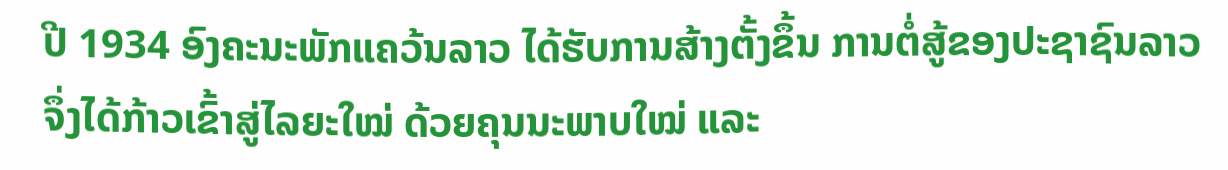ປີ 1934 ອົງຄະນະພັກແຄວ້ນລາວ ໄດ້ຮັບການສ້າງຕັ້ງຂຶ້ນ ການຕໍ່ສູ້ຂອງປະຊາຊົນລາວ ຈຶ່ງໄດ້ກ້າວເຂົ້າສູ່ໄລຍະໃໝ່ ດ້ວຍຄຸນນະພາບໃໝ່ ແລະ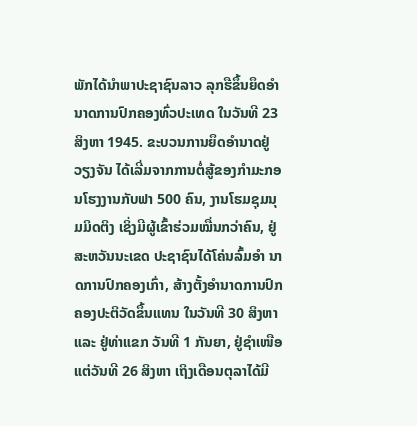ພັກໄດ້ນຳພາປະຊາຊົນລາວ ລຸກຮືຂຶ້ນຍຶດອຳນາດການປົກຄອງທົ່ວປະເທດ ໃນວັນທີ 23 ສິງຫາ 1945. ຂະບວນການຍຶດອຳນາດຢູ່ວຽງຈັນ ໄດ້ເລີ່ມຈາກການຕໍ່ສູ້ຂອງກຳມະກອນໂຮງງານກັບຟາ 500 ຄົນ, ງານໂຮມຊຸມນຸມມິດຕິງ ເຊິ່ງມີຜູ້ເຂົ້າຮ່ວມໝື່ນກວ່າຄົນ, ຢູ່ສະຫວັນນະເຂດ ປະຊາຊົນໄດ້ໂຄ່ນລົ້ມອຳ ນາດການປົກຄອງເກົ່າ, ສ້າງຕັ້ງອຳນາດການປົກຄອງປະຕິວັດຂຶ້ນແທນ ໃນວັນທີ 30 ສິງຫາ ແລະ ຢູ່ທ່າແຂກ ວັນທີ 1 ກັນຍາ, ຢູ່ຊຳເໜືອ ແຕ່ວັນທີ 26 ສິງຫາ ເຖິງເດືອນຕຸລາໄດ້ມີ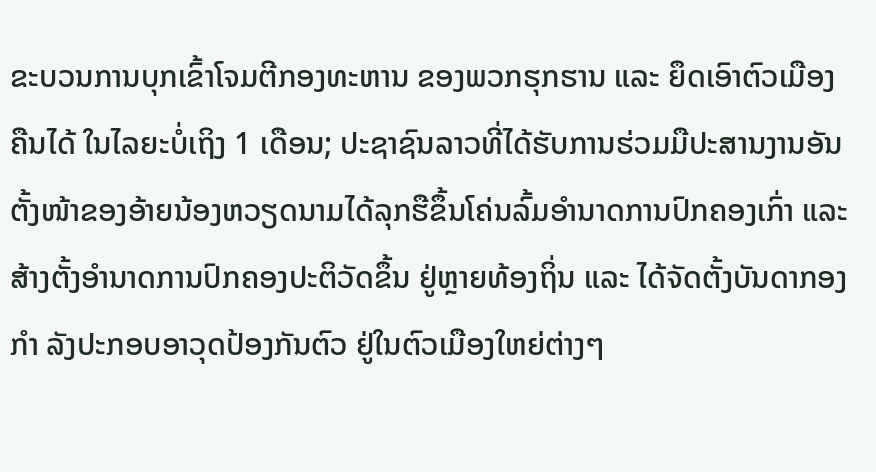ຂະບວນການບຸກເຂົ້າໂຈມຕີກອງທະຫານ ຂອງພວກຮຸກຮານ ແລະ ຍຶດເອົາຕົວເມືອງຄືນໄດ້ ໃນໄລຍະບໍ່ເຖິງ 1 ເດືອນ; ປະຊາຊົນລາວທີ່ໄດ້ຮັບການຮ່ວມມືປະສານງານອັນຕັ້ງໜ້າຂອງອ້າຍນ້ອງຫວຽດນາມໄດ້ລຸກຮືຂຶ້ນໂຄ່ນລົ້ມອຳນາດການປົກຄອງເກົ່າ ແລະ ສ້າງຕັ້ງອຳນາດການປົກຄອງປະຕິວັດຂຶ້ນ ຢູ່ຫຼາຍທ້ອງຖິ່ນ ແລະ ໄດ້ຈັດຕັ້ງບັນດາກອງກຳ ລັງປະກອບອາວຸດປ້ອງກັນຕົວ ຢູ່ໃນຕົວເມືອງໃຫຍ່ຕ່າງໆ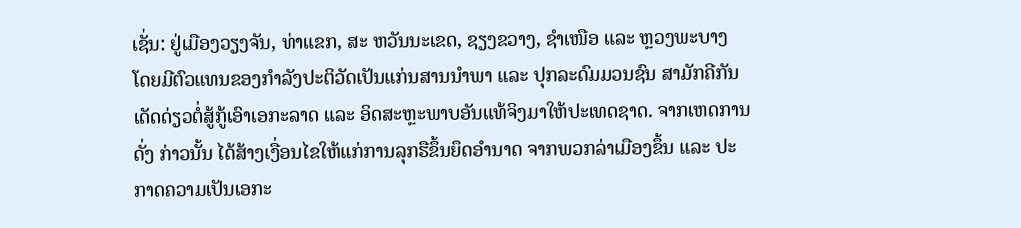ເຊັ່ນ: ຢູ່ເມືອງວຽງຈັນ, ທ່າແຂກ, ສະ ຫວັນນະເຂດ, ຊຽງຂວາງ, ຊຳເໜືອ ແລະ ຫຼວງພະບາງ ໂດຍມີຕົວແທນຂອງກຳລັງປະຕິວັດເປັນແກ່ນສານນຳພາ ແລະ ປຸກລະດົມມວນຊົນ ສາມັກຄີກັນເດັດດ່ຽວຕໍ່ສູ້ກູ້ເອົາເອກະລາດ ແລະ ອິດສະຫຼະພາບອັນແທ້ຈິງມາໃຫ້ປະເທດຊາດ. ຈາກເຫດການດັ່ງ ກ່າວນັ້ນ ໄດ້ສ້າງເງື່ອນໄຂໃຫ້ແກ່ການລຸກຮືຂຶ້ນຍຶດອຳນາດ ຈາກພວກລ່າເມືອງຂຶ້ນ ແລະ ປະກາດຄວາມເປັນເອກະ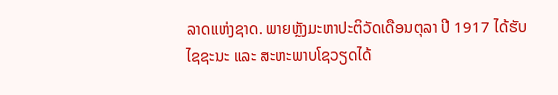ລາດແຫ່ງຊາດ. ພາຍຫຼັງມະຫາປະຕິວັດເດືອນຕຸລາ ປີ 1917 ໄດ້ຮັບໄຊຊະນະ ແລະ ສະຫະພາບໂຊວຽດໄດ້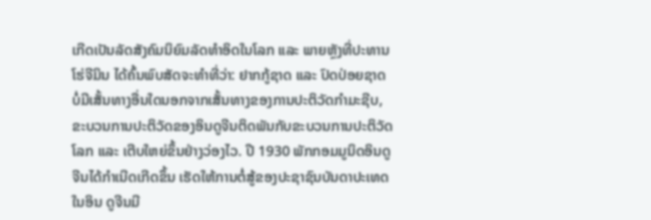ເກີດເປັນລັດສັງຄົມນິຍົມລັດທຳອິດໃນໂລກ ແລະ ພາຍຫຼັງທີ່ປະທານໂຮ່ຈີມິນ ໄດ້ຄົ້ນພົບສັດຈະທຳທີ່ວ່າ: ຢາກກູ້ຊາດ ແລະ ປົດປ່ອຍຊາດ ບໍ່ມີເສັ້ນທາງອື່ນໃດນອກຈາກເສັ້ນທາງຂອງການປະຕິວັດກຳມະຊີບ, ຂະບວນການປະຕິວັດຂອງອິນດູຈີນຕິດພັນກັບຂະບວນການປະຕິວັດໂລກ ແລະ ເຕີບໃຫຍ່ຂຶ້ນຢ່າງວ່ອງໄວ. ປີ 1930 ພັກກອມມູນິດອິນດູຈີນໄດ້ກຳເນີດເກີດຂຶ້ນ ເຮັດໃຫ້ການຕໍ່ສູ້ຂອງປະຊາຊົນບັນດາປະເທດໃນອິນ ດູຈີນມີ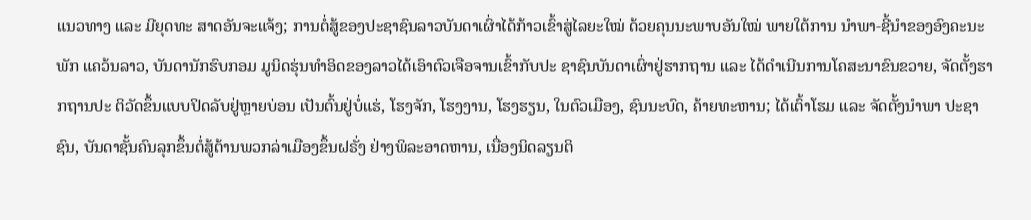ແນວທາງ ແລະ ມີຍຸດທະ ສາດອັນຈະແຈ້ງ; ການຕໍ່ສູ້ຂອງປະຊາຊົນລາວບັນດາເຜົ່າໄດ້ກ້າວເຂົ້າສູ່ໄລຍະໃໝ່ ດ້ວຍຄຸນນະພາບອັນໃໝ່ ພາຍໃຕ້ການ ນຳພາ-ຊີ້ນຳຂອງອົງຄະນະພັກ ແຄວ້ນລາວ, ບັນດານັກຮົບກອມ ມູນິດຮຸ່ນທຳອິດຂອງລາວໄດ້ເອົາຕົວເຈືອຈານເຂົ້າກັບປະ ຊາຊົນບັນດາເຜົ່າຢູ່ຮາກຖານ ແລະ ໄດ້ດຳເນີນການໂຄສະນາຂົນຂວາຍ, ຈັດຕັ້ງຮາກຖານປະ ຕິວັດຂຶ້ນແບບປິດລັບຢູ່ຫຼາຍບ່ອນ ເປັນຕົ້ນຢູ່ບໍ່ແຮ່, ໂຮງຈັກ, ໂຮງງານ, ໂຮງຮຽນ, ໃນຕົວເມືອງ, ຊົນນະບົດ, ຄ້າຍທະຫານ; ໄດ້ເຕົ້າໂຮມ ແລະ ຈັດຕັ້ງນຳພາ ປະຊາຊົນ, ບັນດາຊັ້ນຄົນລຸກຂຶ້ນຕໍ່ສູ້ຕ້ານພວກລ່າເມືອງຂຶ້ນຝຣັ່ງ ຢ່າງພິລະອາດຫານ, ເນື່ອງນິດລຽນຕິ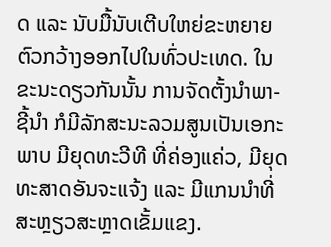ດ ແລະ ນັບມື້ນັບເຕີບໃຫຍ່ຂະຫຍາຍຕົວກວ້າງອອກໄປໃນທົ່ວປະເທດ. ໃນຂະນະດຽວກັນນັ້ນ ການຈັດຕັ້ງນຳພາ-ຊີ້ນຳ ກໍມີລັກສະນະລວມສູນເປັນເອກະພາບ ມີຍຸດທະວີທີ ທີ່ຄ່ອງແຄ່ວ, ມີຍຸດທະສາດອັນຈະແຈ້ງ ແລະ ມີແກນນຳທີ່ສະຫຼຽວສະຫຼາດເຂັ້ມແຂງ.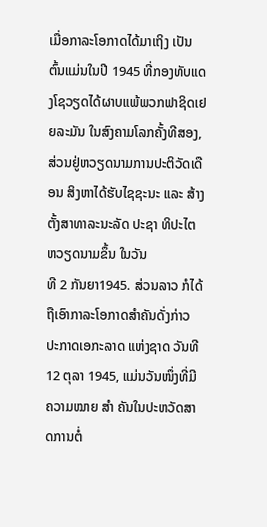ເມື່ອກາລະໂອກາດໄດ້ມາເຖິງ ເປັນຕົ້ນແມ່ນໃນປີ 1945 ທີ່ກອງທັບແດງໂຊວຽດໄດ້ຜາບແພ້ພວກຟາຊິດເຢຍລະມັນ ໃນສົງຄາມໂລກຄັ້ງທີສອງ, ສ່ວນຢູ່ຫວຽດນາມການປະຕິວັດເດືອນ ສິງຫາໄດ້ຮັບໄຊຊະນະ ແລະ ສ້າງຕັ້ງສາທາລະນະລັດ ປະຊາ ທິປະໄຕ ຫວຽດນາມຂຶ້ນ ໃນວັນ
ທີ 2 ກັນຍາ1945. ສ່ວນລາວ ກໍໄດ້ຖືເອົາກາລະໂອກາດສຳຄັນດັ່ງກ່າວ ປະກາດເອກະລາດ ແຫ່ງຊາດ ວັນທີ 12 ຕຸລາ 1945, ແມ່ນວັນໜຶ່ງທີ່ມີຄວາມໝາຍ ສຳ ຄັນໃນປະຫວັດສາດການຕໍ່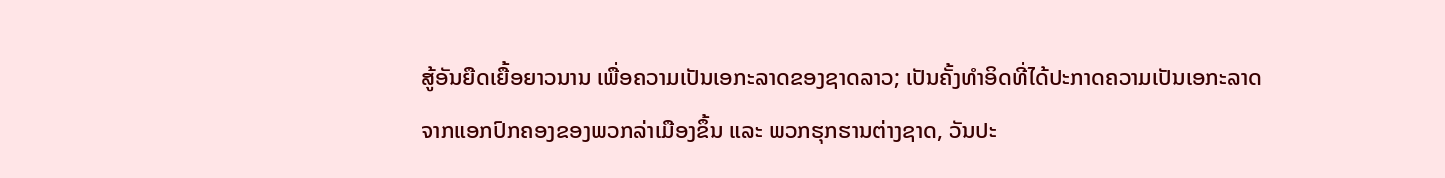ສູ້ອັນຍືດເຍື້ອຍາວນານ ເພື່ອຄວາມເປັນເອກະລາດຂອງຊາດລາວ; ເປັນຄັ້ງທຳອິດທີ່ໄດ້ປະກາດຄວາມເປັນເອກະລາດ ຈາກແອກປົກຄອງຂອງພວກລ່າເມືອງຂຶ້ນ ແລະ ພວກຮຸກຮານຕ່າງຊາດ, ວັນປະ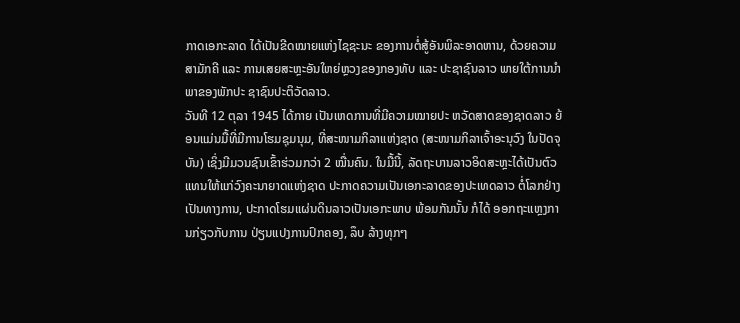ກາດເອກະລາດ ໄດ້ເປັນຂີດໝາຍແຫ່ງໄຊຊະນະ ຂອງການຕໍ່ສູ້ອັນພິລະອາດຫານ, ດ້ວຍຄວາມສາມັກຄີ ແລະ ການເສຍສະຫຼະອັນໃຫຍ່ຫຼວງຂອງກອງທັບ ແລະ ປະຊາຊົນລາວ ພາຍໃຕ້ການນຳພາຂອງພັກປະ ຊາຊົນປະຕິວັດລາວ.
ວັນທີ 12 ຕຸລາ 1945 ໄດ້ກາຍ ເປັນເຫດການທີ່ມີຄວາມໝາຍປະ ຫວັດສາດຂອງຊາດລາວ ຍ້ອນແມ່ນມື້ທີ່ມີການໂຮມຊຸມນຸມ, ທີ່ສະໜາມກິລາແຫ່ງຊາດ (ສະໜາມກິລາເຈົ້າອະນຸວົງ ໃນປັດຈຸບັນ) ເຊິ່ງມີມວນຊົນເຂົ້າຮ່ວມກວ່າ 2 ໝື່ນຄົນ. ໃນມື້ນີ້, ລັດຖະບານລາວອິດສະຫຼະໄດ້ເປັນຕົວແທນໃຫ້ແກ່ວົງຄະນາຍາດແຫ່ງຊາດ ປະກາດຄວາມເປັນເອກະລາດຂອງປະເທດລາວ ຕໍ່ໂລກຢ່າງເປັນທາງການ, ປະກາດໂຮມແຜ່ນດິນລາວເປັນເອກະພາບ ພ້ອມກັນນັ້ນ ກໍໄດ້ ອອກຖະແຫຼງການກ່ຽວກັບການ ປ່ຽນແປງການປົກຄອງ, ລຶບ ລ້າງທຸກໆ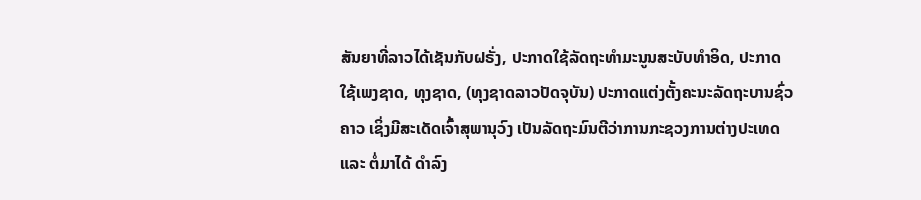ສັນຍາທີ່ລາວໄດ້ເຊັນກັບຝຣັ່ງ, ປະກາດໃຊ້ລັດຖະທຳມະນູນສະບັບທຳອິດ, ປະກາດໃຊ້ເພງຊາດ, ທຸງຊາດ, (ທຸງຊາດລາວປັດຈຸບັນ) ປະກາດແຕ່ງຕັ້ງຄະນະລັດຖະບານຊົ່ວຄາວ ເຊິ່ງມີສະເດັດເຈົ້າສຸພານຸວົງ ເປັນລັດຖະມົນຕີວ່າການກະຊວງການຕ່າງປະເທດ ແລະ ຕໍ່ມາໄດ້ ດຳລົງ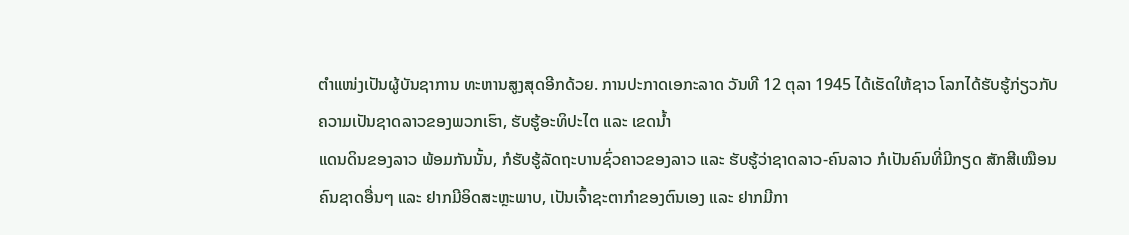ຕຳແໜ່ງເປັນຜູ້ບັນຊາການ ທະຫານສູງສຸດອີກດ້ວຍ. ການປະກາດເອກະລາດ ວັນທີ 12 ຕຸລາ 1945 ໄດ້ເຮັດໃຫ້ຊາວ ໂລກໄດ້ຮັບຮູ້ກ່ຽວກັບຄວາມເປັນຊາດລາວຂອງພວກເຮົາ, ຮັບຮູ້ອະທິປະໄຕ ແລະ ເຂດນ້ຳ
ແດນດິນຂອງລາວ ພ້ອມກັນນັ້ນ, ກໍຮັບຮູ້ລັດຖະບານຊົ່ວຄາວຂອງລາວ ແລະ ຮັບຮູ້ວ່າຊາດລາວ-ຄົນລາວ ກໍເປັນຄົນທີ່ມີກຽດ ສັກສີເໝືອນຄົນຊາດອື່ນໆ ແລະ ຢາກມີອິດສະຫຼະພາບ, ເປັນເຈົ້າຊະຕາກຳຂອງຕົນເອງ ແລະ ຢາກມີກາ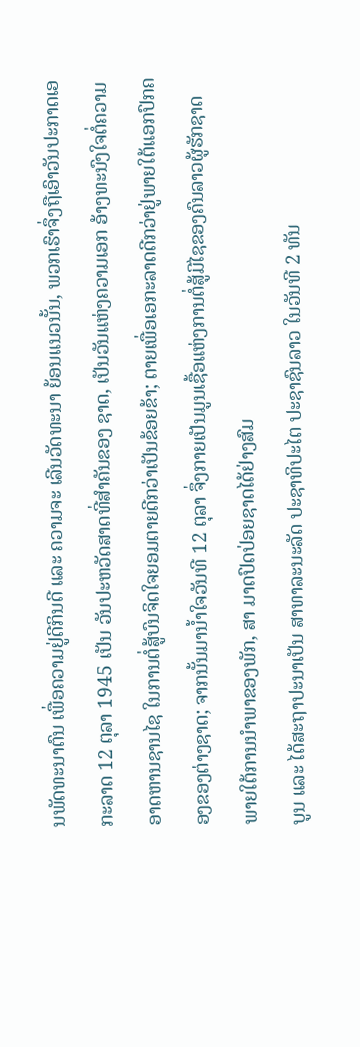ນພັດທະນາຕົນ ເພື່ອຄວາມຢູ່ດີກິນດີ ແລະ ຄວາມຈະ ເລີນວັດທະນາ ຍ້ອນແນວນັ້ນ, ພວກເຮົາຈຶ່ງຖືເອົາວັນປະກາດເອກະລາດ 12 ຕຸລາ 1945 ເປັນ ວັນປະຫວັດສາດທີ່ສຳຄັນຂອງ ຊາດ, ເປັນວັນແຫ່ງຄວາມເອກ ອ້າງທະນົງໃຈຕໍ່ຄວາມອາດຫານຊານໄຊ ໃນການຕໍ່ສູ້ບົນຈິດໃຈຍອມຕາຍດີກວ່າເປັນຂ້ອຍຂ້າ; ຕາຍເພື່ອເອກະລາດດີກວ່າຢູ່ພາຍໃຕ້ແອກປົກຄອງຂອງຕ່າງຊາດ; ຈາກນັ້ນມານໍ້າໃຈວັນທີ 12 ຕຸລາ ຈຶ່ງກາຍເປັນມູນເຊື້ອແຫ່ງການຕໍ່ສູ້ມີໄຊຂອງຄົນລາວຜູ້ຮັກຊາດ ພາຍໃຕ້ການນຳພາຂອງພັກ, ສາ ມາດປົດປ່ອຍຊາດໄດ້ຢ່າງສົມ
ບູນ ແລະ ໄດ້ສະຖາປະນາເປັນ ສາທາລະນະລັດ ປະຊາທິປະໄຕ ປະຊາຊົນລາວ ໃນວັນທີ 2 ທັນ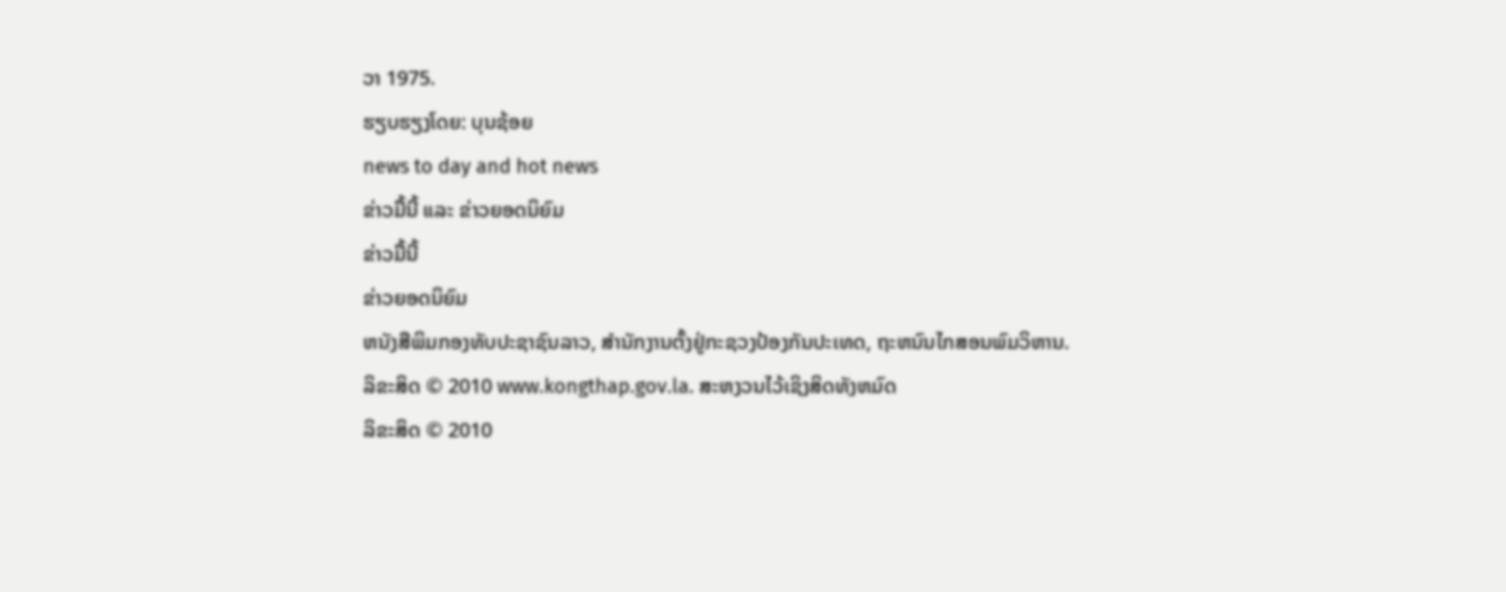ວາ 1975.
ຮຽບຮຽງໂດຍ: ບຸນຊ້ອຍ
news to day and hot news
ຂ່າວມື້ນີ້ ແລະ ຂ່າວຍອດນິຍົມ
ຂ່າວມື້ນີ້
ຂ່າວຍອດນິຍົມ
ຫນັງສືພິມກອງທັບປະຊາຊົນລາວ, ສຳນັກງານຕັ້ງຢູ່ກະຊວງປ້ອງກັນປະເທດ, ຖະຫນົນໄກສອນພົມວິຫານ.
ລິຂະສິດ © 2010 www.kongthap.gov.la. ສະຫງວນໄວ້ເຊິງສິດທັງຫມົດ
ລິຂະສິດ © 2010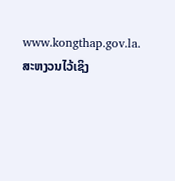www.kongthap.gov.la. ສະຫງວນໄວ້ເຊິງ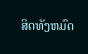ສິດທັງຫມົດ